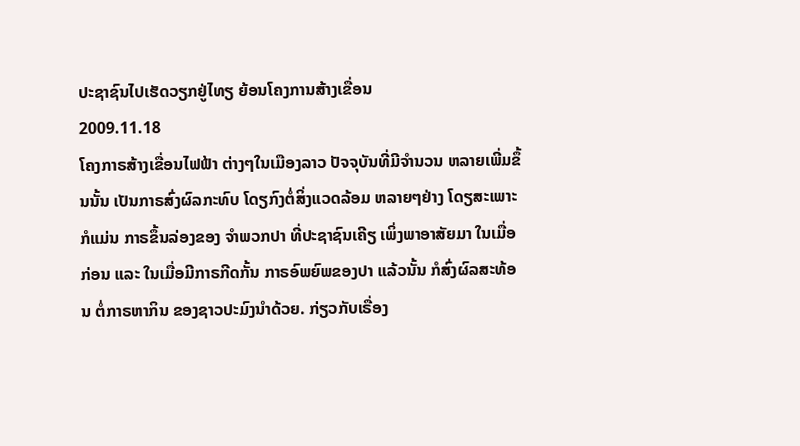ປະຊາຊົນໄປເຮັດວຽກຢູ່ໄທຽ ຍ້ອນໂຄງການສ້າງເຂື່ອນ
2009.11.18
ໂຄງກາຣສ້າງເຂື່ອນໄຟຟ້າ ຕ່າງໆໃນເມືອງລາວ ປັຈຈຸບັນທີ່ມີຈຳນວນ ຫລາຍເພີ່ມຂຶ້ນນັ້ນ ເປັນກາຣສົ່ງຜົລກະທົບ ໂດຽກົງຕໍ່ສິ່ງແວດລ້ອມ ຫລາຍໆຢ່າງ ໂດຽສະເພາະກໍແມ່ນ ກາຣຂຶ້ນລ່ອງຂອງ ຈຳພວກປາ ທີ່ປະຊາຊົນເຄີຽ ເພິ່ງພາອາສັຍມາ ໃນເມື່ອກ່ອນ ແລະ ໃນເມື່ອມີກາຣກີດກັ້ນ ກາຣອົພຍົພຂອງປາ ແລ້ວນັ້ນ ກໍສົ່ງຜົລສະທ້ອນ ຕໍ່ກາຣຫາກິນ ຂອງຊາວປະມົງນຳດ້ວຍ. ກ່ຽວກັບເຣື່ອງ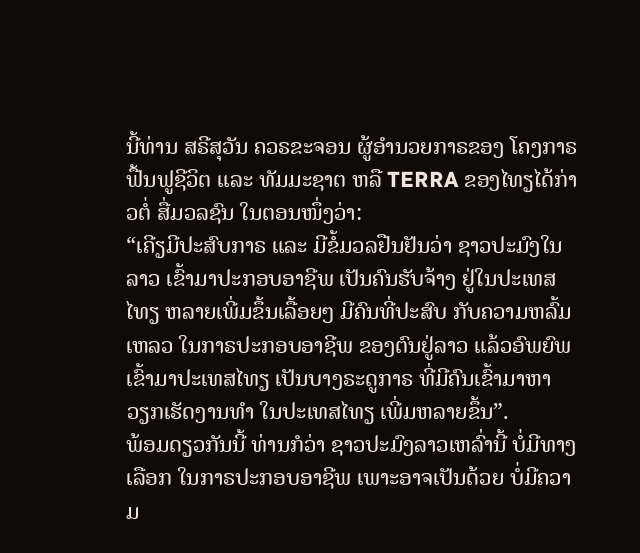ນີ້ທ່ານ ສຣີສຸວັນ ຄວຣຂະຈອນ ຜູ້ອຳນວຍກາຣຂອງ ໂຄງກາຣຟື້ນຟູຊີວິຕ ແລະ ທັມມະຊາຕ ຫລື TERRA ຂອງໄທຽໄດ້ກ່າວຕໍ່ ສື່ມວລຊົນ ໃນຕອນໜຶ່ງວ່າ:
“ເຄີຽມີປະສົບກາຣ ແລະ ມີຂໍ້ມວລຢືນຢັນວ່າ ຊາວປະມົງໃນລາວ ເຂົ້າມາປະກອບອາຊີພ ເປັນຄົນຮັບຈ້າງ ຢູ່ໃນປະເທສໄທຽ ຫລາຍເພີ່ມຂຶ້ນເລື້ອຍໆ ມີຄົນທີ່ປະສົບ ກັບຄວາມຫລົ້ມເຫລວ ໃນກາຣປະກອບອາຊີພ ຂອງຕົນຢູ່ລາວ ແລ້ວອົພຍົພ ເຂົ້າມາປະເທສໄທຽ ເປັນບາງຣະດູກາຣ ທີ່ມີຄົນເຂົ້າມາຫາ ວຽກເຮັດງານທຳ ໃນປະເທສໄທຽ ເພີ່ມຫລາຍຂຶ້ນ”.
ພ້ອມດຽວກັນນີ້ ທ່ານກໍວ່າ ຊາວປະມົງລາວເຫລົ່ານີ້ ບໍ່ມີທາງເລືອກ ໃນກາຣປະກອບອາຊີພ ເພາະອາຈເປັນດ້ວຍ ບໍ່ມີຄວາມ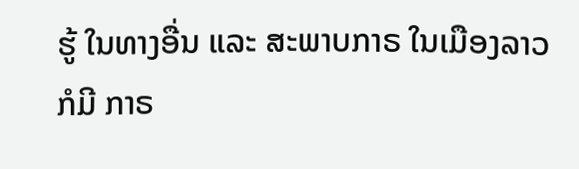ຮູ້ ໃນທາງອື່ນ ແລະ ສະພາບກາຣ ໃນເມືອງລາວກໍມີ ກາຣ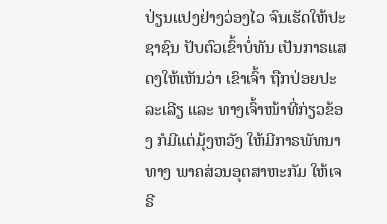ປ່ຽນແປງຢ່າງວ່ອງໄວ ຈົນເຮັດໃຫ້ປະຊາຊົນ ປັບຕົວເຂົ້າບໍ່ທັນ ເປັນກາຣແສດງໃຫ້ເຫັນວ່າ ເຂົາເຈົ້າ ຖືກປ່ອຍປະລະເລີຽ ແລະ ທາງເຈົ້າໜ້າທີ່ກ່ຽວຂ້ອງ ກໍມີແຕ່ມຸ້ງຫວັງ ໃຫ້ມີກາຣພັທນາທາງ ພາຄສ່ວນອຸຕສາຫະກັມ ໃຫ້ເຈຣີ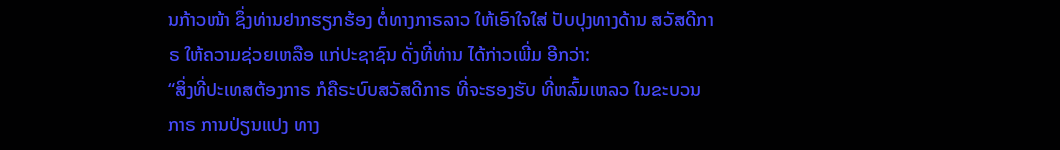ນກ້າວໜ້າ ຊຶ່ງທ່ານຢາກຮຽກຮ້ອງ ຕໍ່ທາງກາຣລາວ ໃຫ້ເອົາໃຈໃສ່ ປັບປຸງທາງດ້ານ ສວັສດີກາຣ ໃຫ້ຄວາມຊ່ວຍເຫລືອ ແກ່ປະຊາຊົນ ດັ່ງທີ່ທ່ານ ໄດ້ກ່າວເພີ່ມ ອີກວ່າ:
“ສິ່ງທີ່ປະເທສຕ້ອງກາຣ ກໍຄືຣະບົບສວັສດີກາຣ ທີ່ຈະຮອງຮັບ ທີ່ຫລົ້ມເຫລວ ໃນຂະບວນກາຣ ການປ່ຽນແປງ ທາງ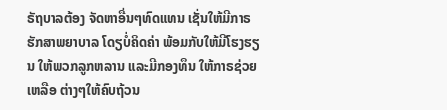ຣັຖບາລຕ້ອງ ຈັດຫາອື່ນໆທົດແທນ ເຊັ່ນໃຫ້ມີກາຣ ຮັກສາພຍາບາລ ໂດຽບໍ່ຄິດຄ່າ ພ້ອມກັບໃຫ້ມີໂຮງຮຽນ ໃຫ້ພວກລູກຫລານ ແລະມີກອງທຶນ ໃຫ້ກາຣຊ່ວຍເຫລືອ ຕ່າງໆໃຫ້ຄົບຖ້ວນ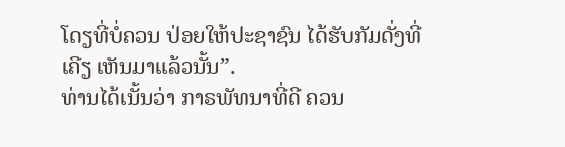ໂດຽທີ່ບໍ່ຄວນ ປ່ອຍໃຫ້ປະຊາຊົນ ໄດ້ຮັບກັມດັ່ງທີ່ເຄີຽ ເຫັນມາແລ້ວນັ້ນ”.
ທ່ານໄດ້ເນັ້ນວ່າ ກາຣພັທນາທີ່ດີ ຄວນ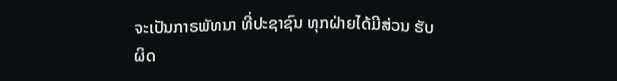ຈະເປັນກາຣພັທນາ ທີ່ປະຊາຊົນ ທຸກຝ່າຍໄດ້ມີສ່ວນ ຮັບຜິດ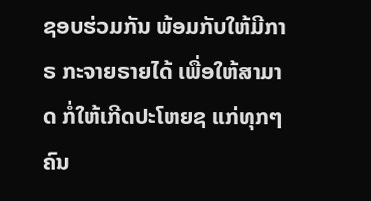ຊອບຮ່ວມກັນ ພ້ອມກັບໃຫ້ມີກາຣ ກະຈາຍຣາຍໄດ້ ເພື່ອໃຫ້ສາມາດ ກໍ່ໃຫ້ເກີດປະໂຫຍຊ ແກ່ທຸກໆຄົນ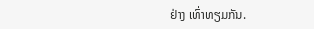ຢ່າງ ເທົ່າທຽມກັນ.